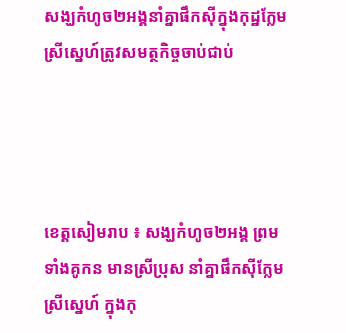សង្ឃកំហូច២អង្គនាំគ្នាផឹកស៊ីក្នុងកុដ្ឋក្លែមស្រីសេ្នហ៍ត្រូវសមត្ថកិច្ចចាប់ជាប់




ខេត្តសៀមរាប ៖ សង្ឃកំហូច២អង្គ ព្រមទាំងគូកន មានស្រីប្រុស នាំគ្នាផឹកស៊ីក្លែមស្រីស្នេហ៍ ក្នុងកុ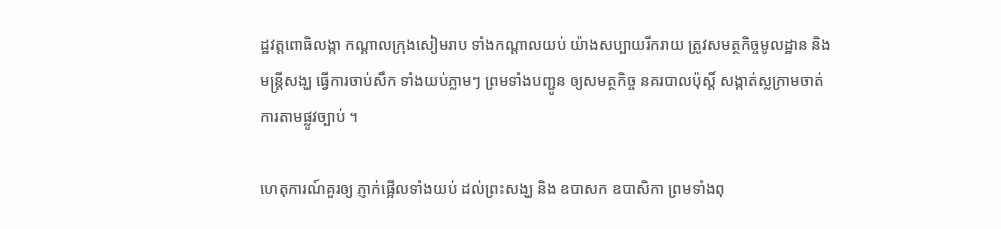ដ្ឋវត្តពោធិលង្កា កណ្តាលក្រុងសៀមរាប ទាំងកណ្តាលយប់ យ៉ាងសប្បាយរីករាយ ត្រូវសមត្ថកិច្ចមូលដ្ឋាន និងមន្ត្រីសង្ឃ ធ្វើការចាប់សឹក ទាំងយប់ភ្លាមៗ ព្រមទាំងបញ្ជូន ឲ្យសមត្ថកិច្ច នគរបាលប៉ុស្តិ៍ សង្កាត់ស្លក្រាមចាត់ ការតាមផ្លូវច្បាប់ ។

ហេតុការណ៍គួរឲ្យ ភ្ញាក់ផ្អើលទាំងយប់ ដល់ព្រះសង្ឃ និង ឧបាសក ឧបាសិកា ព្រមទាំងពុ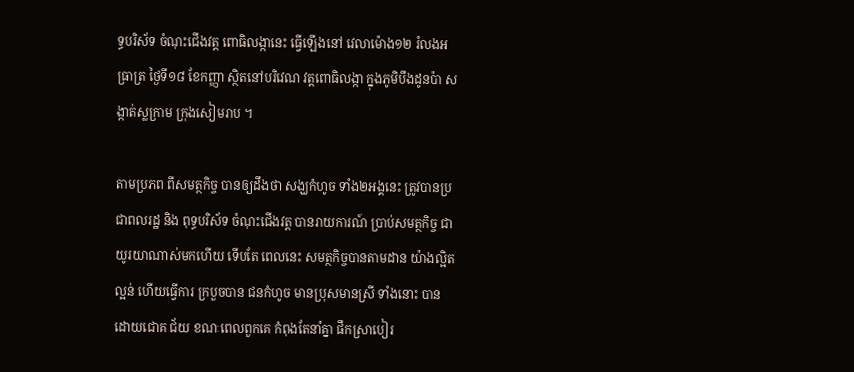ទ្ធបរិស័ទ ចំណុះជើងវត្ត ពោធិលង្កានេះ ធ្វើឡើងនៅ វេលាម៉ោង១២ រំលងអធ្រាត្រ ថ្ងៃទី១៨ ខែកញ្ញា ស្ថិតនៅបរិវេណ វត្តពោធិលង្កា ក្នុងភូមិបឹងដូនប៉ា សង្កាត់ស្លក្រាម ក្រុងសៀមរាប ។

តាមប្រភព ពីសមត្ថកិច្ច បានឲ្យដឹងថា សង្ឃកំហូច ទាំង២អង្គនេះ ត្រូវបានប្រជាពលរដ្ឋ និង ពុទ្ធបរិស័ទ ចំណុះជើងវត្ត បានរាយការណ៍ ប្រាប់សមត្ថកិច្ច ជាយូរយាណាស់មកហើយ ទើបតែ ពេលនេះ សមត្ថកិច្ចបានតាមដាន យ៉ាងល្អិតល្អន់ ហើយធ្វើការ ក្របួចបាន ជនកំហូច មានប្រុសមានស្រី ទាំងនោះ បានដោយជោគ ជ័យ ខណៈពេលពួកគេ កំពុងតែនាំគ្នា ផឹកស្រាបៀរ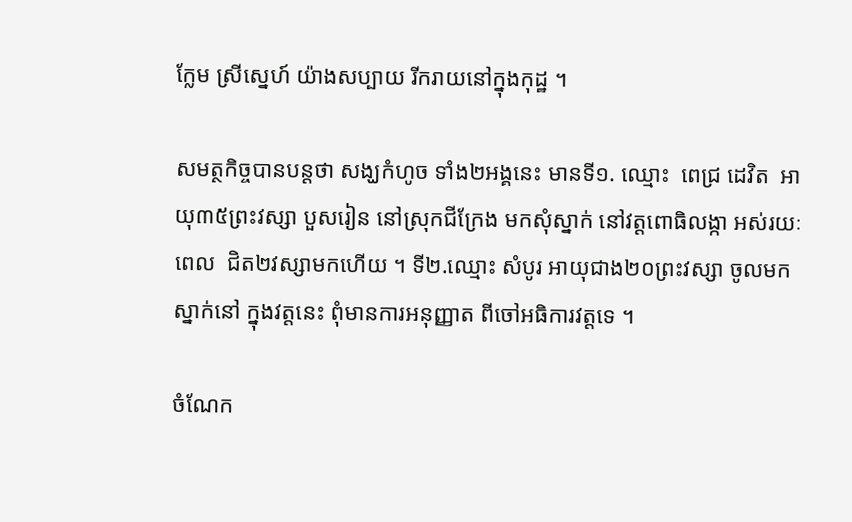ក្លែម ស្រីសេ្នហ៍ យ៉ាងសប្បាយ រីករាយនៅក្នុងកុដ្ឋ ។

សមត្ថកិច្ចបានបន្តថា សង្ឃកំហូច ទាំង២អង្គនេះ មានទី១. ឈ្មោះ  ពេជ្រ ដេវិត  អាយុ៣៥ព្រះវស្សា បួសរៀន នៅស្រុកជីក្រែង មកសុំស្នាក់ នៅវត្តពោធិលង្កា អស់រយៈពេល  ជិត២វស្សាមកហើយ ។ ទី២.ឈ្មោះ សំបូរ អាយុជាង២០ព្រះវស្សា ចូលមកស្នាក់នៅ ក្នុងវត្តនេះ ពុំមានការអនុញ្ញាត ពីចៅអធិការវត្តទេ ។

ចំណែក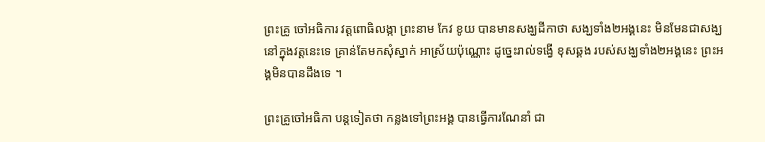ព្រះគ្រូ ចៅអធិការ វត្តពោធិលង្កា ព្រះនាម កែវ ខូយ បានមានសង្ឃដីកាថា សង្ឃទាំង២អង្គនេះ មិនមែនជាសង្ឃ នៅក្នុងវត្តនេះទេ គ្រាន់តែមកសុំស្នាក់ អាស្រ័យប៉ុណ្ណោះ ដូច្នេះរាល់ទង្វើ ខុសឆ្គង របស់សង្ឃទាំង២អង្គនេះ ព្រះអង្គមិនបានដឹងទេ ។

ព្រះគ្រូចៅអធិកា បន្តទៀតថា កន្លងទៅព្រះអង្គ បានធ្វើការណែនាំ ជា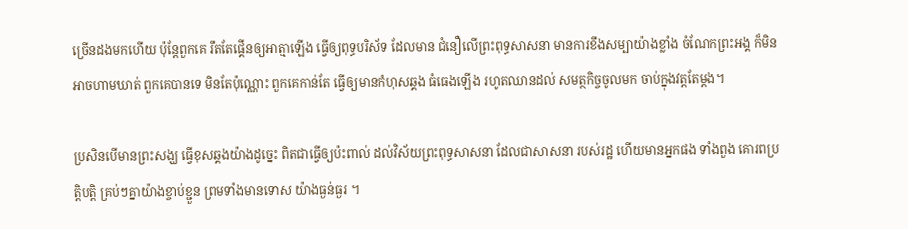ច្រើនដងមកហើយ ប៉ុន្តែពួកគេ រឹតតែផ្គើនឲ្យអាត្មាឡើង ធ្វើឲ្យពុទ្ធបរិស័ទ ដែលមាន ជំនឿលើព្រះពុទ្ធសាសនា មានការខឹងសម្បាយ៉ាងខ្លាំង ចំណែកព្រះអង្គ ក៏មិនអាចហាមឃាត់ ពួកគេបានទេ មិនតែប៉ុណ្ណោះ ពួកគេកាន់តែ ធ្វើឲ្យមានកំហុសឆ្គង ធំធេងឡើង រហូតឈានដល់ សមត្ថកិច្ចចូលមក ចាប់ក្នុងវត្តតែម្តង។

ប្រសិនបើមានព្រះសង្ឃ ធ្វើខុសឆ្គងយ៉ាងដូច្នេះ ពិតជាធ្វើឲ្យប៉ះពាល់ ដល់វិស័យព្រះពុទ្ធសាសនា ដែលជាសាសនា របស់រដ្ឋ ហើយមានអ្នកផង ទាំងពួង គោរពប្រត្តិបត្តិ គ្រប់ៗគ្នាយ៉ាងខ្ចាប់ខ្ជួន ព្រមទាំងមានទោស យ៉ាងធ្ងន់ធ្ងរ ។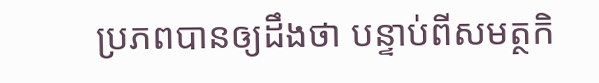ប្រភពបានឲ្យដឹងថា បន្ទាប់ពីសមត្ថកិ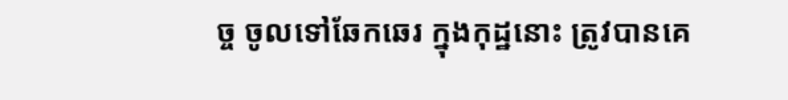ច្ច ចូលទៅឆែកឆេរ ក្នុងកុដ្ឋនោះ ត្រូវបានគេ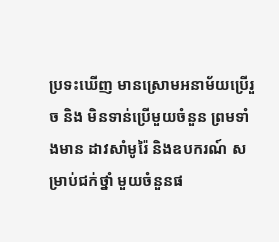ប្រទះឃើញ មានស្រោមអនាម័យប្រើរួច និង មិនទាន់ប្រើមួយចំនួន ព្រមទាំងមាន ដាវសាំមូរ៉ៃ និងឧបករណ៍ សម្រាប់ជក់ថ្នាំ មួយចំនួនផ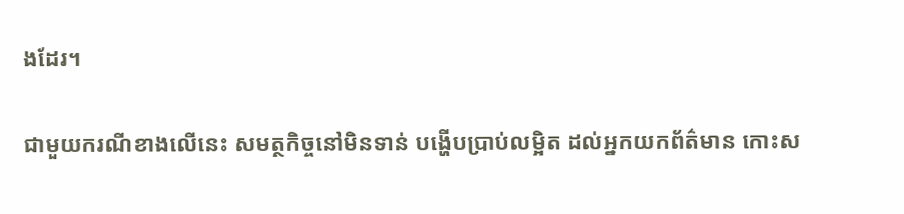ងដែរ។

ជាមួយករណីខាងលើនេះ សមត្ថកិច្ចនៅមិនទាន់ បង្ហើបប្រាប់លម្អិត ដល់អ្នកយកព័ត៌មាន កោះស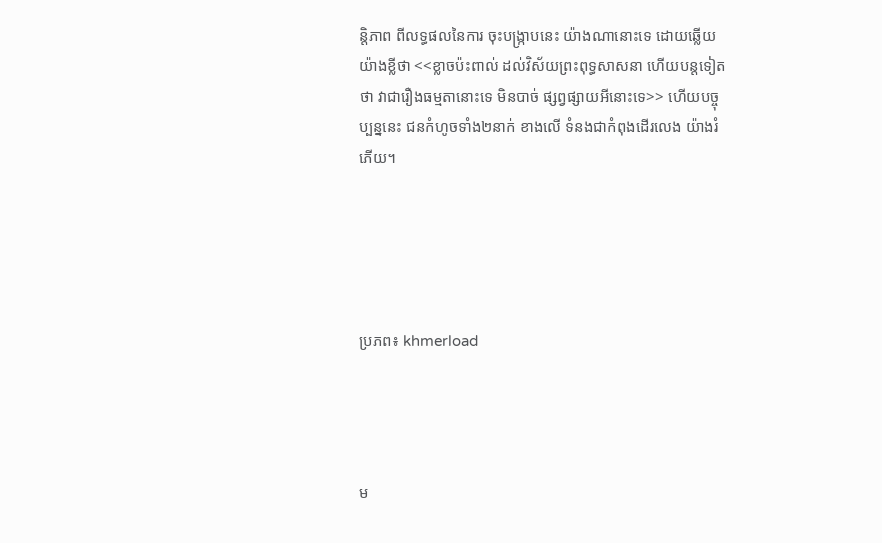ន្តិភាព ពីលទ្ធផលនៃការ ចុះបង្ក្រាបនេះ យ៉ាងណានោះទេ ដោយឆ្លើយយ៉ាងខ្លីថា <<ខ្លាចប៉ះពាល់ ដល់វិស័យព្រះពុទ្ធសាសនា ហើយបន្តទៀតថា វាជារឿងធម្មតានោះទេ មិនបាច់ ផ្សព្វផ្សាយអីនោះទេ>> ហើយបច្ចុប្បន្ននេះ ជនកំហូចទាំង២នាក់ ខាងលើ ទំនងជាកំពុងដើរលេង យ៉ាងរំភើយ។





ប្រភព៖ khmerload




ម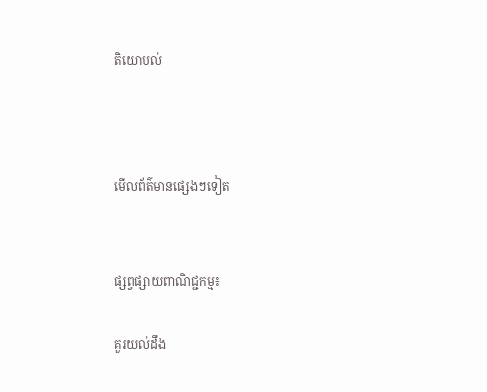តិយោបល់



មើលព័ត៌មានផ្សេងៗទៀត


ផ្សព្វផ្សាយពាណិជ្ជកម្ម៖

គួរយល់ដឹង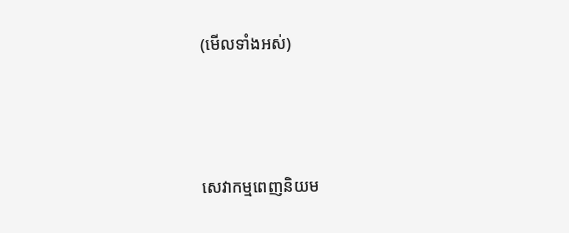(មើលទាំងអស់)



សេវាកម្មពេញនិយម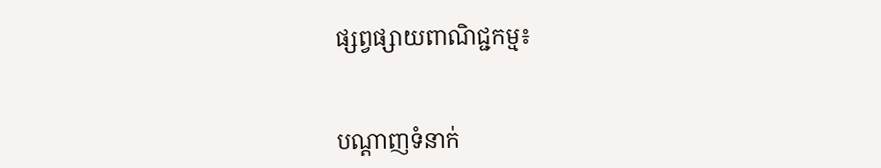ផ្សព្វផ្សាយពាណិជ្ជកម្ម៖


បណ្តាញទំនាក់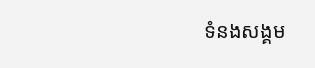ទំនងសង្គម